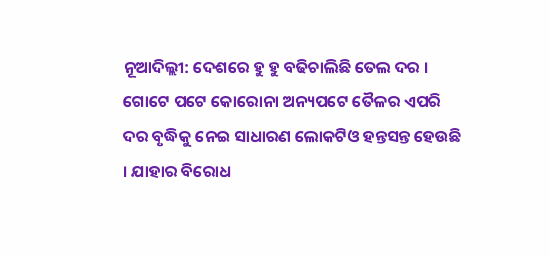ନୂଆଦିଲ୍ଲୀ: ଦେଶରେ ହୁ ହୁ ବଢିଚାଲିଛି ତେଲ ଦର । ଗୋଟେ ପଟେ କୋରୋନା ଅନ୍ୟପଟେ ତୈଳର ଏପରି ଦର ବୃଦ୍ଧିକୁ ନେଇ ସାଧାରଣ ଲୋକଟିଓ ହନ୍ତସନ୍ତ ହେଉଛି । ଯାହାର ବିରୋଧ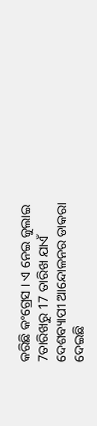କରିଛି କଂଗ୍ରେସ । ଏ ନେଇ ଜୁଲାଇ 7ତାରିଖରୁ 17 ତାରିଖ ଯାଏଁ ଦେଶବ୍ୟାପୀ ଆନ୍ଦୋଳନର ଡାକରା ଦେଇଛି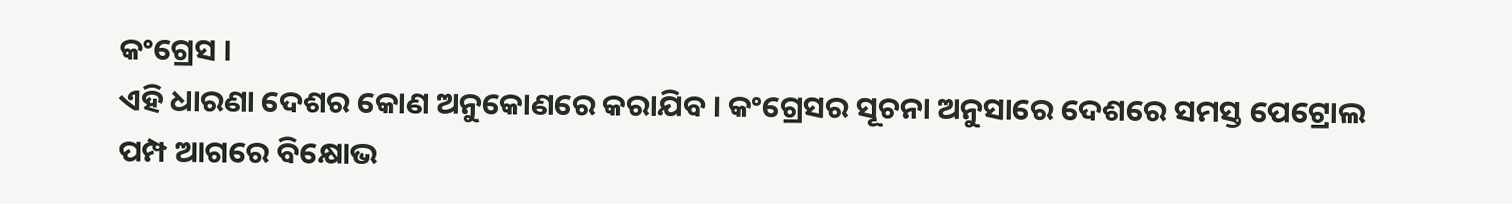କଂଗ୍ରେସ ।
ଏହି ଧାରଣା ଦେଶର କୋଣ ଅନୁକୋଣରେ କରାଯିବ । କଂଗ୍ରେସର ସୂଚନା ଅନୁସାରେ ଦେଶରେ ସମସ୍ତ ପେଟ୍ରୋଲ ପମ୍ପ ଆଗରେ ବିକ୍ଷୋଭ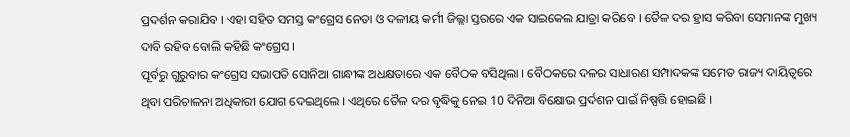ପ୍ରଦର୍ଶନ କରାଯିବ । ଏହା ସହିତ ସମସ୍ତ କଂଗ୍ରେସ ନେତା ଓ ଦଳୀୟ କର୍ମୀ ଜିଲ୍ଲା ସ୍ତରରେ ଏକ ସାଇକେଲ ଯାତ୍ରା କରିବେ । ତୈଳ ଦର ହ୍ରାସ କରିବା ସେମାନଙ୍କ ମୁଖ୍ୟ ଦାବି ରହିବ ବୋଲି କହିଛି କଂଗ୍ରେସ ।
ପୂର୍ବରୁ ଗୁରୁବାର କଂଗ୍ରେସ ସଭାପତି ସୋନିଆ ଗାନ୍ଧୀଙ୍କ ଅଧକ୍ଷତାରେ ଏକ ବୈଠକ ବସିଥିଲା । ବୈଠକରେ ଦଳର ସାଧାରଣ ସମ୍ପାଦକଙ୍କ ସମେତ ରାଜ୍ୟ ଦାୟିତ୍ବରେ ଥିବା ପରିଚାଳନା ଅଧିକାରୀ ଯୋଗ ଦେଇଥିଲେ । ଏଥିରେ ତୈଳ ଦର ବୃଦ୍ଧିକୁ ନେଇ 10 ଦିନିଆ ବିକ୍ଷୋଭ ପ୍ରର୍ଦଶନ ପାଇଁ ନିଷ୍ପତ୍ତି ହୋଇଛି ।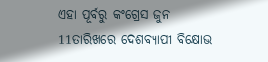ଏହା ପୂର୍ବରୁ କଂଗ୍ରେସ ଜୁନ 11ତାରିଖରେ ଦେଶବ୍ୟାପୀ ବିକ୍ଷୋଭ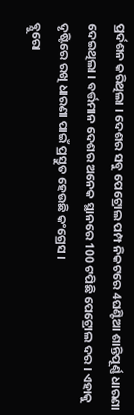ପ୍ରର୍ଦଶନ କରିଥିଲା । ଦେଶର ସବୁ ପେଟ୍ରୋଲ ପମ୍ପ ନିକଟରେ 4ଘଣ୍ଟିଆ ଶାନ୍ତିପୂର୍ଣ୍ଣ ଧାରଣା ଦେଇଥିଲା । ବର୍ତ୍ତମାନ ଦେଶର ଅନେକ ସ୍ଥାନରେ 100 ଟପିଛି ପେଟ୍ରୋଲ ଦର । ଏହାକୁ ଦୃଷ୍ଟିରେ ରଖି ଧାରଣା ପାଇଁ ପ୍ରସ୍ତୁତ ହେଉଛି କଂଗ୍ରେସ ।
ବ୍ଯୁରୋ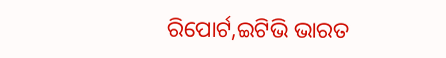ରିପୋର୍ଟ,ଇଟିଭି ଭାରତ